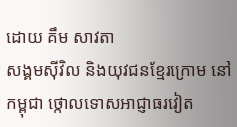ដោយ គឹម សាវតា
សង្គមស៊ីវិល និងយុវជនខ្មែរក្រោម នៅកម្ពុជា ថ្កោលទោសអាជ្ញាធរវៀត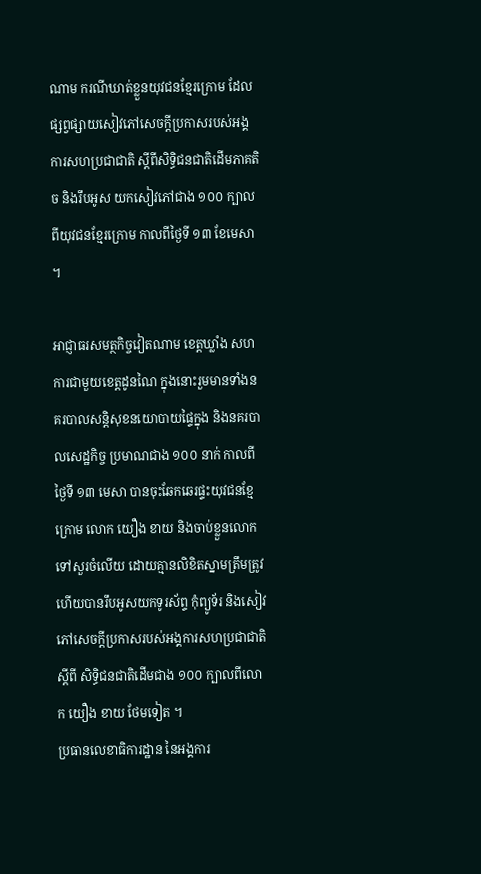ណាម ករណីឃាត់ខ្លួនយុវជនខ្មែរក្រោម ដែលផ្សព្វផ្សាយសៀវភៅសេចក្ដីប្រកាសរបស់អង្គការសហប្រជាជាតិ ស្ដីពីសិទ្ធិជនជាតិដើមភាគតិច និងរឹបអូស យកសៀវភៅជាង ១០០ ក្បាលពីយុវជនខ្មែរក្រោម កាលពីថ្ងៃទី ១៣ ខែមេសា ។

អាជ្ញាធរសមត្ថកិច្ចវៀតណាម ខេត្តឃ្លាំង សហការជាមួយខេត្តដូនណៃ ក្នុងនោះរួមមានទាំងនគរបាលសន្តិសុខនយោបាយផ្ទៃក្នុង និងនគរបាលសេដ្ឋកិច្ច ប្រមាណជាង ១០០ នាក់ កាលពីថ្ងៃទី ១៣ មេសា បានចុះឆែកឆេរផ្ទះយុវជនខ្មែក្រោម លោក យឿង ខាយ និងចាប់ខ្លួនលោកទៅសួរចំលើយ ដោយគ្មានលិខិតស្នាមត្រឹមត្រូវ ហើយបានរឹបអូសយកទូរស័ព្ទ កុំព្យូទ័រ និងសៀវភៅសេចក្ដីប្រកាសរបស់អង្គការសហប្រជាជាតិ ស្ដីពី សិទ្ធិជនជាតិដើមជាង ១០០ ក្បាលពីលោក យឿង ខាយ ថែមទៀត ។
ប្រធានលេខាធិការដ្ឋាន នៃអង្គការ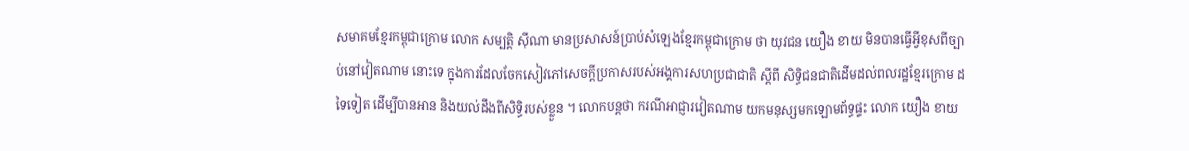សមាគមខ្មែរកម្ពុជាក្រោម លោក សម្បតិ្ត ស៊ីណា មានប្រសាសន៍ប្រាប់សំឡេងខ្មែរកម្ពុជាក្រោម ថា យុវជន យឿង ខាយ មិនបានធ្វើអ្វីខុសពីច្បាប់នៅវៀតណាម នោះទេ ក្នុងការដែលចែកសៀវភៅសេចក្ដីប្រកាសរបស់អង្គការសហប្រជាជាតិ ស្ដីពី សិទ្ធិជនជាតិដើមដល់ពលរដ្ឋខ្មែរក្រោម ដទៃទៀត ដើម្បីបានអាន និងយល់ដឹងពីសិទ្ធិរបស់ខ្លួន ។ លោកបន្តថា ករណីអាជ្ញារវៀតណាម យកមនុស្សមកឡោមព័ទ្ធផ្ទះ លោក យឿង ខាយ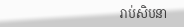រាប់សិបនា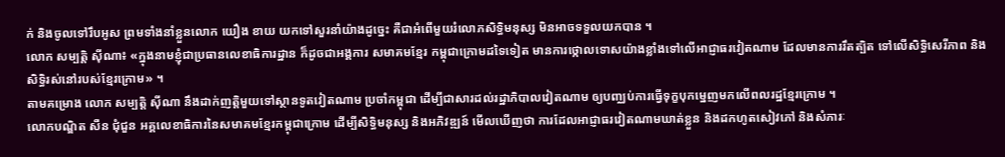ក់ និងចូលទៅរឹបអូស ព្រមទាំងនាំខ្លួនលោក យឿង ខាយ យកទៅសួរនាំយ៉ាងដូច្នេះ គឺជាអំពើមួយរំលោភសិទ្ធិមនុស្ស មិនអាចទទួលយកបាន ។
លោក សម្បត្តិ ស៊ីណា៖ «ក្នុងនាមខ្ញុំជាប្រធានលេខាធិការដ្ឋាន ក៏ដូចជាអង្គការ សមាគមខ្មែរ កម្ពុជាក្រោមដទៃទៀត មានការថ្កោលទោសយ៉ាងខ្លាំងទៅលើអាជ្ញាធរវៀតណាម ដែលមានការរឹតត្បិត ទៅលើសិទ្ធិសេរីភាព និងសិទ្ធិរស់នៅរបស់ខ្មែរក្រោម» ។
តាមគម្រោង លោក សម្បតិ្ត ស៊ីណា នឹងដាក់ញត្តិមួយទៅស្ថានទូតវៀតណាម ប្រចាំកម្ពុជា ដើម្បីជាសារដល់រដ្ឋាភិបាលវៀតណាម ឲ្យបញ្ឈប់ការធ្វើទុក្ខបុកម្នេញមកលើពលរដ្ឋខ្មែរក្រោម ។
លោកបណ្ឌិត សឺន ជុំជួន អគ្គលេខាធិការនៃសមាគមខ្មែរកម្ពុជាក្រោម ដើម្បីសិទ្ធិមនុស្ស និងអភិវឌ្ឍន៍ មើលឃើញថា ការដែលអាជ្ញាធរវៀតណាមឃាត់ខ្លួន និងដកហូតសៀវភៅ និងសំភារៈ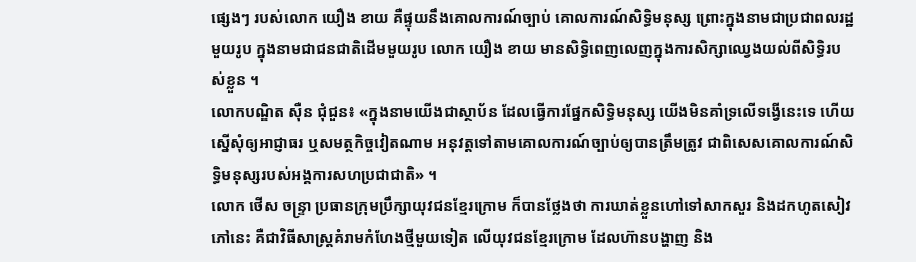ផ្សេងៗ របស់លោក យឿង ខាយ គឺផ្ទុយនឹងគោលការណ៍ច្បាប់ គោលការណ៍សិទ្ធិមនុស្ស ព្រោះក្នុងនាមជាប្រជាពលរដ្ឋមួយរូប ក្នុងនាមជាជនជាតិដើមមួយរូប លោក យឿង ខាយ មានសិទ្ធិពេញលេញក្នុងការសិក្សាឈ្វេងយល់ពីសិទ្ធិរបស់ខ្លួន ។
លោកបណ្ឌិត ស៊ឺន ជុំជួន៖ «ក្នុងនាមយើងជាស្ថាប័ន ដែលធ្វើការផ្នែកសិទ្ធិមនុស្ស យើងមិនគាំទ្រលើទង្វើនេះទេ ហើយស្នើសុំឲ្យអាជ្ញាធរ ឬសមត្ថកិច្ចវៀតណាម អនុវត្តទៅតាមគោលការណ៍ច្បាប់ឲ្យបានត្រឹមត្រូវ ជាពិសេសគោលការណ៍សិទ្ធិមនុស្សរបស់អង្គការសហប្រជាជាតិ» ។
លោក ថើស ចន្ទ្រា ប្រធានក្រុមប្រឹក្សាយុវជនខ្មែរក្រោម ក៏បានថ្លែងថា ការឃាត់ខ្លួនហៅទៅសាកសួរ និងដកហូតសៀវភៅនេះ គឺជាវិធីសាស្ត្រគំរាមកំហែងថ្មីមួយទៀត លើយុវជនខ្មែរក្រោម ដែលហ៊ានបង្ហាញ និង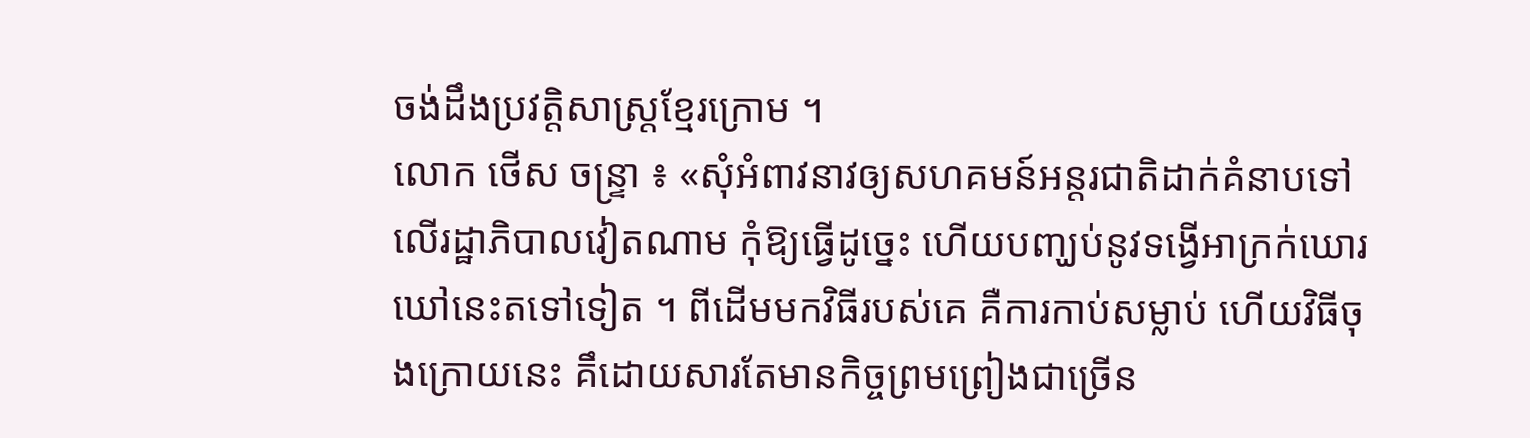ចង់ដឹងប្រវត្តិសាស្ត្រខ្មែរក្រោម ។
លោក ថើស ចន្ទ្រា ៖ «សុំអំពាវនាវឲ្យសហគមន៍អន្តរជាតិដាក់គំនាបទៅលើរដ្ឋាភិបាលវៀតណាម កុំឱ្យធ្វើដូច្នេះ ហើយបញ្ឃប់នូវទង្វើអាក្រក់ឃោរឃៅនេះតទៅទៀត ។ ពីដើមមកវិធីរបស់គេ គឺការកាប់សម្លាប់ ហើយវិធីចុងក្រោយនេះ គឹដោយសារតែមានកិច្ចព្រមព្រៀងជាច្រើន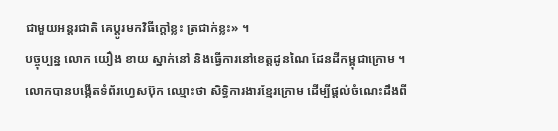ជាមួយអន្តរជាតិ គេប្តូរមកវិធីក្តៅខ្លះ ត្រជាក់ខ្លះ» ។
បច្ចុប្បន្ន លោក យឿង ខាយ ស្នាក់នៅ និងធ្វើការនៅខេត្តដូនណៃ ដែនដីកម្ពុជាក្រោម ។ លោកបានបង្កើតទំព័រហ្វេសប៊ុក ឈ្មោះថា សិទ្ធិការងារខ្មែរក្រោម ដើម្បីផ្ដល់ចំណេះដឹងពី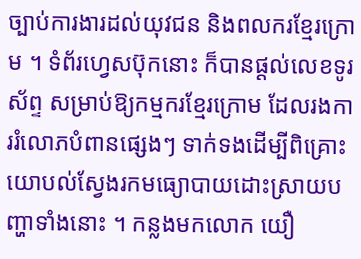ច្បាប់ការងារដល់យុវជន និងពលករខ្មែរក្រោម ។ ទំព័រហ្វេសប៊ុកនោះ ក៏បានផ្ដល់លេខទូរស័ព្ទ សម្រាប់ឱ្យកម្មករខ្មែរក្រោម ដែលរងការរំលោភបំពានផ្សេងៗ ទាក់ទងដើម្បីពិគ្រោះយោបល់ស្វែងរកមធ្យោបាយដោះស្រាយបញ្ហាទាំងនោះ ។ កន្លងមកលោក យឿ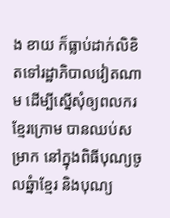ង ខាយ ក៏ធ្លាប់ដាក់លិខិតទៅរដ្ឋាភិបាលវៀតណាម ដើម្បីស្នើសុំឲ្យពលករខ្មែរក្រោម បានឈប់សម្រាក នៅក្នុងពិធីបុណ្យចូលឆ្នំាខ្មែរ និងបុណ្យ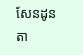សែនដូនតា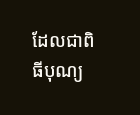ដែលជាពិធីបុណ្យ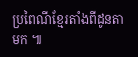ប្រពៃណីខ្មែរតាំងពីដូនតាមក ៕